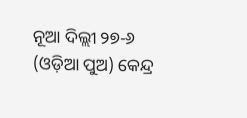ନୂଆ ଦିଲ୍ଲୀ ୨୭-୬ (ଓଡ଼ିଆ ପୁଅ) କେନ୍ଦ୍ର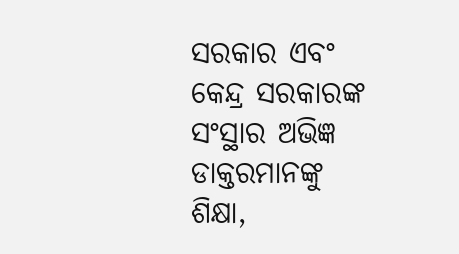ସରକାର ଏବଂ କେନ୍ଦ୍ର ସରକାରଙ୍କ ସଂସ୍ଥାର ଅଭିଜ୍ଞ ଡାକ୍ତରମାନଙ୍କୁ ଶିକ୍ଷା,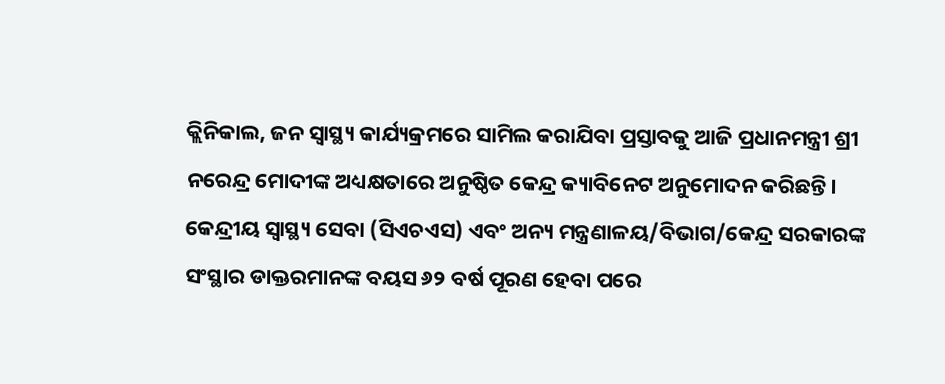କ୍ଲିନିକାଲ, ଜନ ସ୍ୱାସ୍ଥ୍ୟ କାର୍ଯ୍ୟକ୍ରମରେ ସାମିଲ କରାଯିବା ପ୍ରସ୍ତାବକୁ ଆଜି ପ୍ରଧାନମନ୍ତ୍ରୀ ଶ୍ରୀ ନରେନ୍ଦ୍ର ମୋଦୀଙ୍କ ଅଧ୍ୟକ୍ଷତାରେ ଅନୁଷ୍ଠିତ କେନ୍ଦ୍ର କ୍ୟାବିନେଟ ଅନୁମୋଦନ କରିଛନ୍ତି।
କେନ୍ଦ୍ରୀୟ ସ୍ୱାସ୍ଥ୍ୟ ସେବା (ସିଏଚଏସ) ଏବଂ ଅନ୍ୟ ମନ୍ତ୍ରଣାଳୟ/ବିଭାଗ/କେନ୍ଦ୍ର ସରକାରଙ୍କ ସଂସ୍ଥାର ଡାକ୍ତରମାନଙ୍କ ବୟସ ୬୨ ବର୍ଷ ପୂରଣ ହେବା ପରେ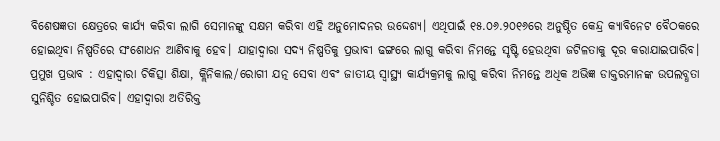ବିଶେଷଜ୍ଞତା କ୍ଷେତ୍ରରେ କାର୍ଯ୍ୟ କରିବା ଲାଗି ସେମାନଙ୍କୁ ସକ୍ଷମ କରିବା ଏହି ଅନୁମୋଦନର ଉଦ୍ଦେଶ୍ୟ। ଏଥିପାଇଁ ୧୫.୦୬.୨୦୧୬ରେ ଅନୁଷ୍ଠିତ କେନ୍ଦ୍ର କ୍ୟାବିନେଟ ବୈଠକରେ ହୋଇଥିବା ନିଷ୍ପତିରେ ସଂଶୋଧନ ଆଣିବାକୁ ହେବ। ଯାହାଦ୍ୱାରା ସଦ୍ୟ ନିଷ୍ପତିକୁ ପ୍ରଭାବୀ ଢଙ୍ଗରେ ଲାଗୁ କରିବା ନିମନ୍ତେ ସୃଷ୍ଟି ହେଉଥିବା ଜଟିଳତାକୁ ଦୂର କରାଯାଇପାରିବ।
ପ୍ରମୁଖ ପ୍ରଭାବ : ଏହାଦ୍ୱାରା ଚିକିତ୍ସା ଶିକ୍ଷା, କ୍ଲିନିକାଲ/ରୋଗୀ ଯତ୍ନ ସେବା ଏବଂ ଜାତୀୟ ସ୍ୱାସ୍ଥ୍ୟ କାର୍ଯ୍ୟକ୍ରମକୁ ଲାଗୁ କରିବା ନିମନ୍ତେ ଅଧିକ ଅଭିଜ୍ଞ ଡାକ୍ତରମାନଙ୍କ ଉପଲବ୍ଧତା ସୁନିଶ୍ଚିତ ହୋଇପାରିବ। ଏହାଦ୍ୱାରା ଅତିରିକ୍ତ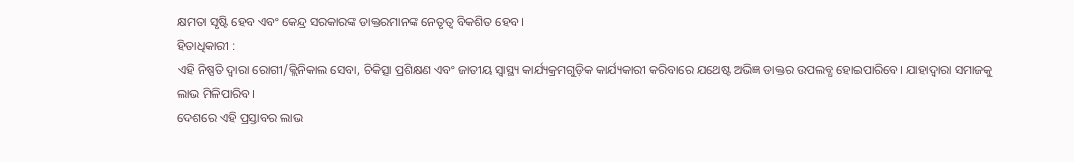କ୍ଷମତା ସୃଷ୍ଟି ହେବ ଏବଂ କେନ୍ଦ୍ର ସରକାରଙ୍କ ଡାକ୍ତରମାନଙ୍କ ନେତୃତ୍ୱ ବିକଶିତ ହେବ।
ହିତାଧିକାରୀ :
ଏହି ନିଷ୍ପତି ଦ୍ୱାରା ରୋଗୀ/କ୍ଲିନିକାଲ ସେବା, ଚିକିତ୍ସା ପ୍ରଶିକ୍ଷଣ ଏବଂ ଜାତୀୟ ସ୍ୱାସ୍ଥ୍ୟ କାର୍ଯ୍ୟକ୍ରମଗୁଡ଼ିକ କାର୍ଯ୍ୟକାରୀ କରିବାରେ ଯଥେଷ୍ଟ ଅଭିଜ୍ଞ ଡାକ୍ତର ଉପଲବ୍ଧ ହୋଇପାରିବେ। ଯାହାଦ୍ୱାରା ସମାଜକୁ ଲାଭ ମିଳିପାରିବ।
ଦେଶରେ ଏହି ପ୍ରସ୍ତାବର ଲାଭ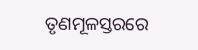ତୃଣମୂଳସ୍ତରରେ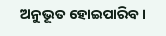ଅନୁଭୂତ ହୋଇପାରିବ।